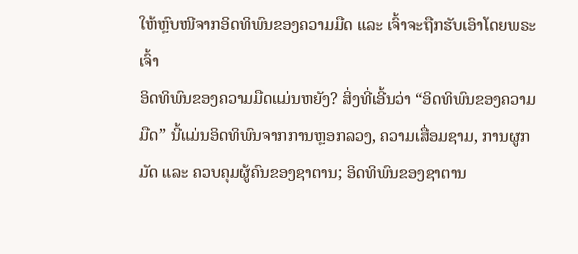ໃຫ້ຫຼົບໜີຈາກອິດທິພົນຂອງຄວາມມືດ ແລະ ເຈົ້າຈະຖືກຮັບເອົາໂດຍພຣະເຈົ້າ
ອິດທິພົນຂອງຄວາມມືດແມ່ນຫຍັງ? ສິ່ງທີ່ເອີ້ນວ່າ “ອິດທິພົນຂອງຄວາມມືດ” ນີ້ແມ່ນອິດທິພົນຈາກການຫຼອກລວງ, ຄວາມເສື່ອມຊາມ, ການຜູກມັດ ແລະ ຄວບຄຸມຜູ້ຄົນຂອງຊາຕານ; ອິດທິພົນຂອງຊາຕານ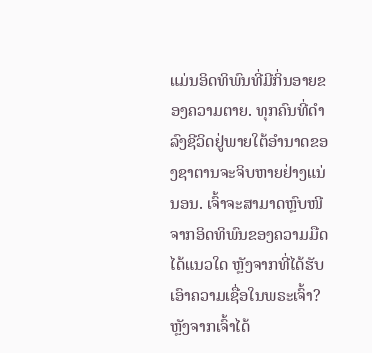ແມ່ນອິດທິພົນທີ່ມີກິ່ນອາຍຂອງຄວາມຕາຍ. ທຸກຄົນທີ່ດໍາລົງຊີວິດຢູ່ພາຍໃຕ້ອຳນາດຂອງຊາຕານຈະຈິບຫາຍຢ່າງແນ່ນອນ. ເຈົ້າຈະສາມາດຫຼົບໜີຈາກອິດທິພົນຂອງຄວາມມືດໄດ້ແນວໃດ ຫຼັງຈາກທີ່ໄດ້ຮັບເອົາຄວາມເຊື່ອໃນພຣະເຈົ້າ? ຫຼັງຈາກເຈົ້າໄດ້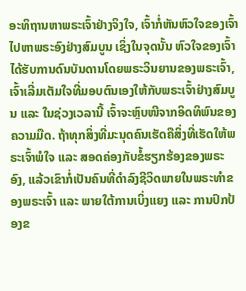ອະທິຖານຫາພຣະເຈົ້າຢ່າງຈິງໃຈ, ເຈົ້າກໍ່ຫັນຫົວໃຈຂອງເຈົ້າໄປຫາພຣະອົງຢ່າງສົມບູນ ເຊິ່ງໃນຈຸດນັ້ນ ຫົວໃຈຂອງເຈົ້າໄດ້ຮັບການດົນບັນດານໂດຍພຣະວິນຍານຂອງພຣະເຈົ້າ, ເຈົ້າເລີ່ມເຕັມໃຈທີ່ມອບຕົນເອງໃຫ້ກັບພຣະເຈົ້າຢ່າງສົມບູນ ແລະ ໃນຊ່ວງເວລານີ້ ເຈົ້າຈະຫຼົບໜີຈາກອິດທິພົນຂອງຄວາມມືດ. ຖ້າທຸກສິ່ງທີ່ມະນຸດຄົນເຮັດຄືສິ່ງທີ່ເຮັດໃຫ້ພຣະເຈົ້າພໍໃຈ ແລະ ສອດຄ່ອງກັບຂໍ້ຮຽກຮ້ອງຂອງພຣະອົງ, ແລ້ວເຂົາກໍ່ເປັນຄົນທີ່ດໍາລົງຊີວິດພາຍໃນພຣະທໍາຂອງພຣະເຈົ້າ ແລະ ພາຍໃຕ້ການເບິ່ງແຍງ ແລະ ການປົກປ້ອງຂ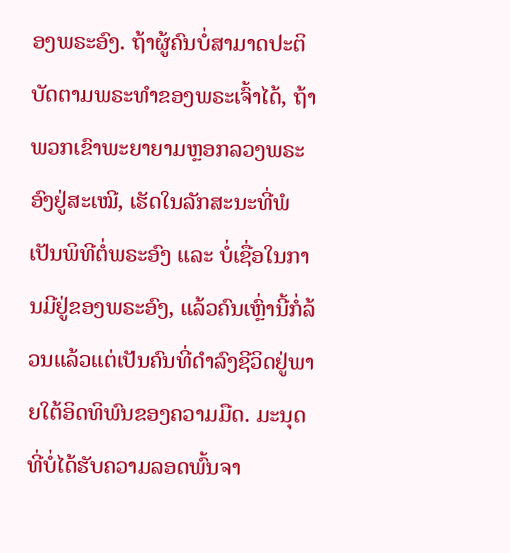ອງພຣະອົງ. ຖ້າຜູ້ຄົນບໍ່ສາມາດປະຕິບັດຕາມພຣະທໍາຂອງພຣະເຈົ້າໄດ້, ຖ້າພວກເຂົາພະຍາຍາມຫຼອກລວງພຣະອົງຢູ່ສະເໝີ, ເຮັດໃນລັກສະນະທີ່ພໍເປັນພິທີຕໍ່ພຣະອົງ ແລະ ບໍ່ເຊື່ອໃນການມີຢູ່ຂອງພຣະອົງ, ແລ້ວຄົນເຫຼົ່ານີ້ກໍ່ລ້ວນແລ້ວແຕ່ເປັນຄົນທີ່ດໍາລົງຊີວິດຢູ່ພາຍໃຕ້ອິດທິພົນຂອງຄວາມມືດ. ມະນຸດທີ່ບໍ່ໄດ້ຮັບຄວາມລອດພົ້ນຈາ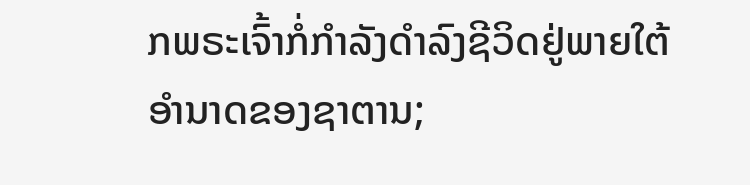ກພຣະເຈົ້າກໍ່ກຳລັງດໍາລົງຊີວິດຢູ່ພາຍໃຕ້ອຳນາດຂອງຊາຕານ;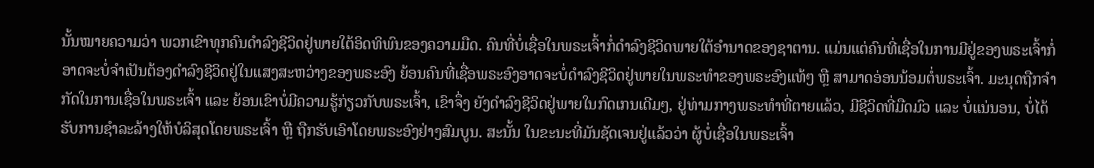ນັ້ນໝາຍຄວາມວ່າ ພວກເຂົາທຸກຄົນດໍາລົງຊີວິດຢູ່ພາຍໃຕ້ອິດທິພົນຂອງຄວາມມືດ. ຄົນທີ່ບໍ່ເຊື່ອໃນພຣະເຈົ້າກໍ່ດໍາລົງຊີວິດພາຍໃຕ້ອຳນາດຂອງຊາຕານ. ແມ່ນແຕ່ຄົນທີ່ເຊື່ອໃນການມີຢູ່ຂອງພຣະເຈົ້າກໍ່ອາດຈະບໍ່ຈຳເປັນຕ້ອງດໍາລົງຊີວິດຢູ່ໃນແສງສະຫວ່າງຂອງພຣະອົງ ຍ້ອນຄົນທີ່ເຊື່ອພຣະອົງອາດຈະບໍ່ດໍາລົງຊີວິດຢູ່ພາຍໃນພຣະທໍາຂອງພຣະອົງແທ້ໆ ຫຼື ສາມາດອ່ອນນ້ອມຕໍ່ພຣະເຈົ້າ. ມະນຸດຖືກຈຳກັດໃນການເຊື່ອໃນພຣະເຈົ້າ ແລະ ຍ້ອນເຂົາບໍ່ມີຄວາມຮູ້ກ່ຽວກັບພຣະເຈົ້າ, ເຂົາຈຶ່ງ ຍັງດໍາລົງຊີວິດຢູ່ພາຍໃນກົດເກນເດີມໆ, ຢູ່ທ່າມກາງພຣະທຳທີ່ຕາຍແລ້ວ, ມີຊີວິດທີ່ມືດມົວ ແລະ ບໍ່ແນ່ນອນ, ບໍ່ໄດ້ຮັບການຊໍາລະລ້າງໃຫ້ບໍລິສຸດໂດຍພຣະເຈົ້າ ຫຼື ຖືກຮັບເອົາໂດຍພຣະອົງຢ່າງສົມບູນ. ສະນັ້ນ ໃນຂະນະທີ່ມັນຊັດເຈນຢູ່ແລ້ວວ່າ ຜູ້ບໍ່ເຊື່ອໃນພຣະເຈົ້າ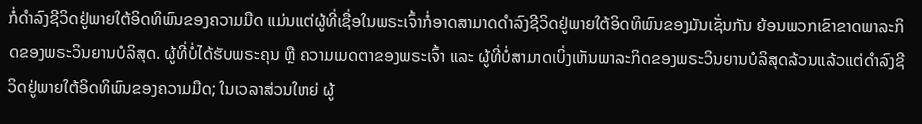ກໍ່ດໍາລົງຊີວິດຢູ່ພາຍໃຕ້ອິດທິພົນຂອງຄວາມມືດ ແມ່ນແຕ່ຜູ້ທີ່ເຊື່ອໃນພຣະເຈົ້າກໍ່ອາດສາມາດດໍາລົງຊີວິດຢູ່ພາຍໃຕ້ອິດທິພົນຂອງມັນເຊັ່ນກັນ ຍ້ອນພວກເຂົາຂາດພາລະກິດຂອງພຣະວິນຍານບໍລິສຸດ. ຜູ້ທີ່ບໍ່ໄດ້ຮັບພຣະຄຸນ ຫຼື ຄວາມເມດຕາຂອງພຣະເຈົ້າ ແລະ ຜູ້ທີ່ບໍ່ສາມາດເບິ່ງເຫັນພາລະກິດຂອງພຣະວິນຍານບໍລິສຸດລ້ວນແລ້ວແຕ່ດໍາລົງຊີວິດຢູ່ພາຍໃຕ້ອິດທິພົນຂອງຄວາມມືດ; ໃນເວລາສ່ວນໃຫຍ່ ຜູ້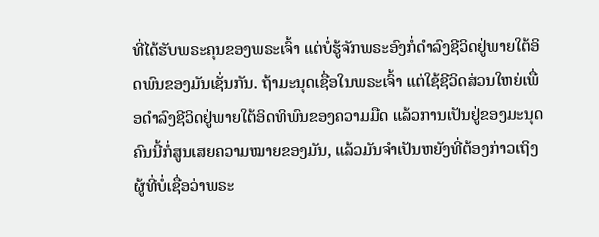ທີ່ໄດ້ຮັບພຣະຄຸນຂອງພຣະເຈົ້າ ແຕ່ບໍ່ຮູ້ຈັກພຣະອົງກໍ່ດຳລົງຊີວິດຢູ່ພາຍໃຕ້ອິດພົນຂອງມັນເຊັ່ນກັນ. ຖ້າມະນຸດເຊື່ອໃນພຣະເຈົ້າ ແຕ່ໃຊ້ຊີວິດສ່ວນໃຫຍ່ເພື່ອດຳລົງຊີວິດຢູ່ພາຍໃຕ້ອິດທິພົນຂອງຄວາມມືດ ແລ້ວການເປັນຢູ່ຂອງມະນຸດຄົນນີ້ກໍ່ສູນເສຍຄວາມໝາຍຂອງມັນ, ແລ້ວມັນຈຳເປັນຫຍັງທີ່ຕ້ອງກ່າວເຖິງຜູ້ທີ່ບໍ່ເຊື່ອວ່າພຣະ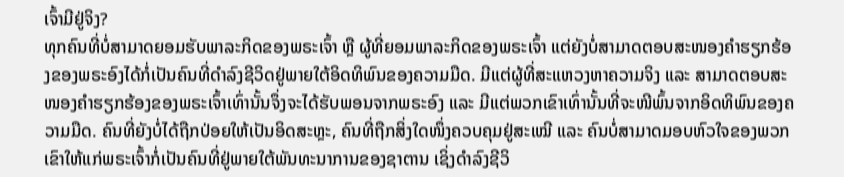ເຈົ້າມີຢູ່ຈິງ?
ທຸກຄົນທີ່ບໍ່ສາມາດຍອມຮັບພາລະກິດຂອງພຣະເຈົ້າ ຫຼື ຜູ້ທີ່ຍອມພາລະກິດຂອງພຣະເຈົ້າ ແຕ່ຍັງບໍ່ສາມາດຕອບສະໜອງຄໍາຮຽກຮ້ອງຂອງພຣະອົງໄດ້ກໍ່ເປັນຄົນທີ່ດໍາລົງຊີວິດຢູ່ພາຍໃຕ້ອິດທິພົນຂອງຄວາມມືດ. ມີແຕ່ຜູ້ທີ່ສະແຫວງຫາຄວາມຈິງ ແລະ ສາມາດຕອບສະໜອງຄໍາຮຽກຮ້ອງຂອງພຣະເຈົ້າເທົ່ານັ້ນຈຶ່ງຈະໄດ້ຮັບພອນຈາກພຣະອົງ ແລະ ມີແຕ່ພວກເຂົາເທົ່ານັ້ນທີ່ຈະໜີພົ້ນຈາກອິດທິພົນຂອງຄວາມມືດ. ຄົນທີ່ຍັງບໍ່ໄດ້ຖືກປ່ອຍໃຫ້ເປັນອິດສະຫຼະ, ຄົນທີ່ຖືກສິ່ງໃດໜຶ່ງຄວບຄຸມຢູ່ສະເໝີ ແລະ ຄົນບໍ່ສາມາດມອບຫົວໃຈຂອງພວກເຂົາໃຫ້ແກ່ພຣະເຈົ້າກໍ່ເປັນຄົນທີ່ຢູ່ພາຍໃຕ້ພັນທະນາການຂອງຊາຕານ ເຊິ່ງດໍາລົງຊີວິ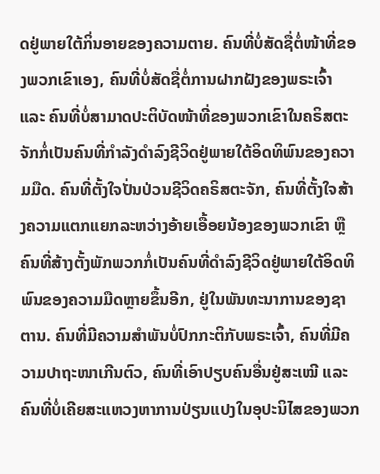ດຢູ່ພາຍໃຕ້ກິ່ນອາຍຂອງຄວາມຕາຍ. ຄົນທີ່ບໍ່ສັດຊື່ຕໍ່ໜ້າທີ່ຂອງພວກເຂົາເອງ, ຄົນທີ່ບໍ່ສັດຊື່ຕໍ່ການຝາກຝັງຂອງພຣະເຈົ້າ ແລະ ຄົນທີ່ບໍ່ສາມາດປະຕິບັດໜ້າທີ່ຂອງພວກເຂົາໃນຄຣິສຕະຈັກກໍ່ເປັນຄົນທີ່ກຳລັງດໍາລົງຊີວິດຢູ່ພາຍໃຕ້ອິດທິພົນຂອງຄວາມມືດ. ຄົນທີ່ຕັ້ງໃຈປັ່ນປ່ວນຊີວິດຄຣິສຕະຈັກ, ຄົນທີ່ຕັ້ງໃຈສ້າງຄວາມແຕກແຍກລະຫວ່າງອ້າຍເອື້ອຍນ້ອງຂອງພວກເຂົາ ຫຼື ຄົນທີ່ສ້າງຕັ້ງພັກພວກກໍ່ເປັນຄົນທີ່ດໍາລົງຊີວິດຢູ່ພາຍໃຕ້ອິດທິພົນຂອງຄວາມມືດຫຼາຍຂຶ້ນອີກ, ຢູ່ໃນພັນທະນາການຂອງຊາຕານ. ຄົນທີ່ມີຄວາມສໍາພັນບໍ່ປົກກະຕິກັບພຣະເຈົ້າ, ຄົນທີ່ມີຄວາມປາຖະໜາເກີນຕົວ, ຄົນທີ່ເອົາປຽບຄົນອື່ນຢູ່ສະເໝີ ແລະ ຄົນທີ່ບໍ່ເຄີຍສະແຫວງຫາການປ່ຽນແປງໃນອຸປະນິໄສຂອງພວກ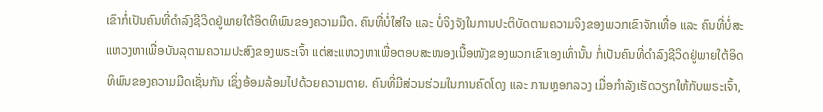ເຂົາກໍ່ເປັນຄົນທີ່ດໍາລົງຊີວິດຢູ່ພາຍໃຕ້ອິດທິພົນຂອງຄວາມມືດ. ຄົນທີ່ບໍ່ໃສ່ໃຈ ແລະ ບໍ່ຈິງຈັງໃນການປະຕິບັດຕາມຄວາມຈິງຂອງພວກເຂົາຈັກເທື່ອ ແລະ ຄົນທີ່ບໍ່ສະແຫວງຫາເພື່ອບັນລຸຕາມຄວາມປະສົງຂອງພຣະເຈົ້າ ແຕ່ສະແຫວງຫາເພື່ອຕອບສະໜອງເນື້ອໜັງຂອງພວກເຂົາເອງເທົ່ານັ້ນ ກໍ່ເປັນຄົນທີ່ດໍາລົງຊີວິດຢູ່ພາຍໃຕ້ອິດທິພົນຂອງຄວາມມືດເຊັ່ນກັນ ເຊິ່ງອ້ອມລ້ອມໄປດ້ວຍຄວາມຕາຍ. ຄົນທີ່ມີສ່ວນຮ່ວມໃນການຄົດໂດງ ແລະ ການຫຼອກລວງ ເມື່ອກຳລັງເຮັດວຽກໃຫ້ກັບພຣະເຈົ້າ,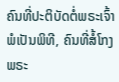ຄົນທີ່ປະຕິບັດຕໍ່ພຣະເຈົ້າພໍເປັນພິທີ, ຄົນທີ່ສໍ້ໂກງພຣະ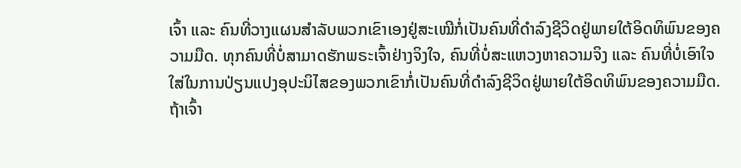ເຈົ້າ ແລະ ຄົນທີ່ວາງແຜນສຳລັບພວກເຂົາເອງຢູ່ສະເໝີກໍ່ເປັນຄົນທີ່ດໍາລົງຊີວິດຢູ່ພາຍໃຕ້ອິດທິພົນຂອງຄວາມມືດ. ທຸກຄົນທີ່ບໍ່ສາມາດຮັກພຣະເຈົ້າຢ່າງຈິງໃຈ, ຄົນທີ່ບໍ່ສະແຫວງຫາຄວາມຈິງ ແລະ ຄົນທີ່ບໍ່ເອົາໃຈໃສ່ໃນການປ່ຽນແປງອຸປະນິໄສຂອງພວກເຂົາກໍ່ເປັນຄົນທີ່ດໍາລົງຊີວິດຢູ່ພາຍໃຕ້ອິດທິພົນຂອງຄວາມມືດ.
ຖ້າເຈົ້າ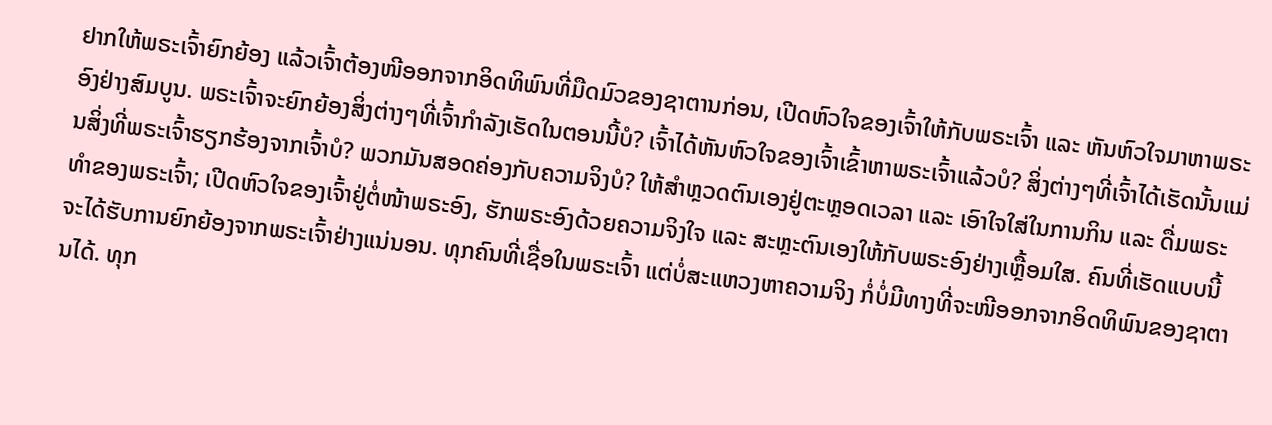ຢາກໃຫ້ພຣະເຈົ້າຍົກຍ້ອງ ແລ້ວເຈົ້າຕ້ອງໜີອອກຈາກອິດທິພົນທີ່ມືດມົວຂອງຊາຕານກ່ອນ, ເປີດຫົວໃຈຂອງເຈົ້າໃຫ້ກັບພຣະເຈົ້າ ແລະ ຫັນຫົວໃຈມາຫາພຣະອົງຢ່າງສົມບູນ. ພຣະເຈົ້າຈະຍົກຍ້ອງສິ່ງຕ່າງໆທີ່ເຈົ້າກຳລັງເຮັດໃນຕອນນີ້ບໍ? ເຈົ້າໄດ້ຫັນຫົວໃຈຂອງເຈົ້າເຂົ້າຫາພຣະເຈົ້າແລ້ວບໍ? ສິ່ງຕ່າງໆທີ່ເຈົ້າໄດ້ເຮັດນັ້ນແມ່ນສິ່ງທີ່ພຣະເຈົ້າຮຽກຮ້ອງຈາກເຈົ້າບໍ? ພວກມັນສອດຄ່ອງກັບຄວາມຈິງບໍ? ໃຫ້ສໍາຫຼວດຕົນເອງຢູ່ຕະຫຼອດເວລາ ແລະ ເອົາໃຈໃສ່ໃນການກິນ ແລະ ດື່ມພຣະທໍາຂອງພຣະເຈົ້າ; ເປີດຫົວໃຈຂອງເຈົ້າຢູ່ຕໍ່ໜ້າພຣະອົງ, ຮັກພຣະອົງດ້ວຍຄວາມຈິງໃຈ ແລະ ສະຫຼະຕົນເອງໃຫ້ກັບພຣະອົງຢ່າງເຫຼື້ອມໃສ. ຄົນທີ່ເຮັດແບບນີ້ ຈະໄດ້ຮັບການຍົກຍ້ອງຈາກພຣະເຈົ້າຢ່າງແນ່ນອນ. ທຸກຄົນທີ່ເຊື່ອໃນພຣະເຈົ້າ ແຕ່ບໍ່ສະແຫວງຫາຄວາມຈິງ ກໍ່ບໍ່ມີທາງທີ່ຈະໜີອອກຈາກອິດທິພົນຂອງຊາຕານໄດ້. ທຸກ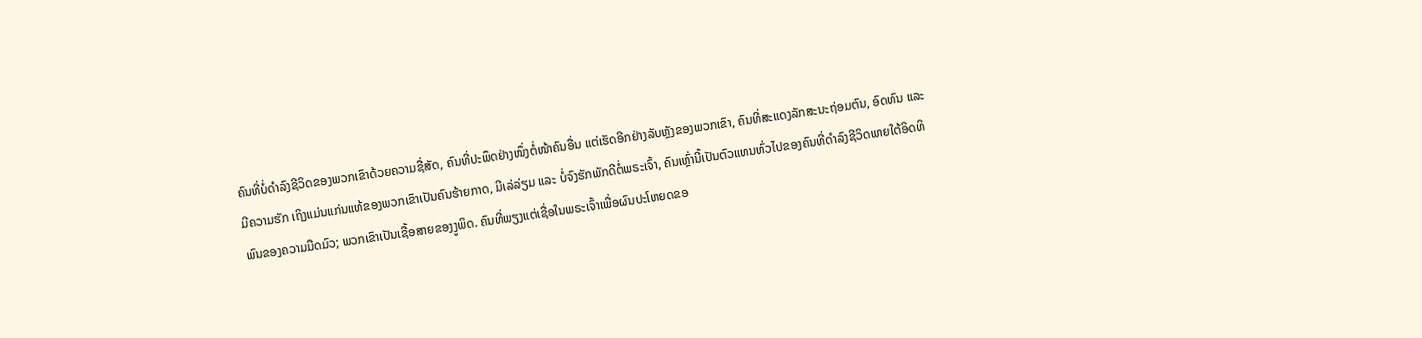ຄົນທີ່ບໍ່ດໍາລົງຊີວິດຂອງພວກເຂົາດ້ວຍຄວາມຊື່ສັດ, ຄົນທີ່ປະພຶດຢ່າງໜຶ່ງຕໍ່ໜ້າຄົນອື່ນ ແຕ່ເຮັດອີກຢ່າງລັບຫຼັງຂອງພວກເຂົາ, ຄົນທີ່ສະແດງລັກສະນະຖ່ອມຕົນ, ອົດທົນ ແລະ ມີຄວາມຮັກ ເຖິງແມ່ນແກ່ນແທ້ຂອງພວກເຂົາເປັນຄົນຮ້າຍກາດ, ມີເລ່ລ່ຽມ ແລະ ບໍ່ຈົງຮັກພັກດີຕໍ່ພຣະເຈົ້າ, ຄົນເຫຼົ່ານີ້ເປັນຕົວແທນທົ່ວໄປຂອງຄົນທີ່ດໍາລົງຊີວິດພາຍໃຕ້ອິດທິພົນຂອງຄວາມມືດມົວ; ພວກເຂົາເປັນເຊື້ອສາຍຂອງງູພິດ. ຄົນທີ່ພຽງແຕ່ເຊື່ອໃນພຣະເຈົ້າເພື່ອຜົນປະໂຫຍດຂອ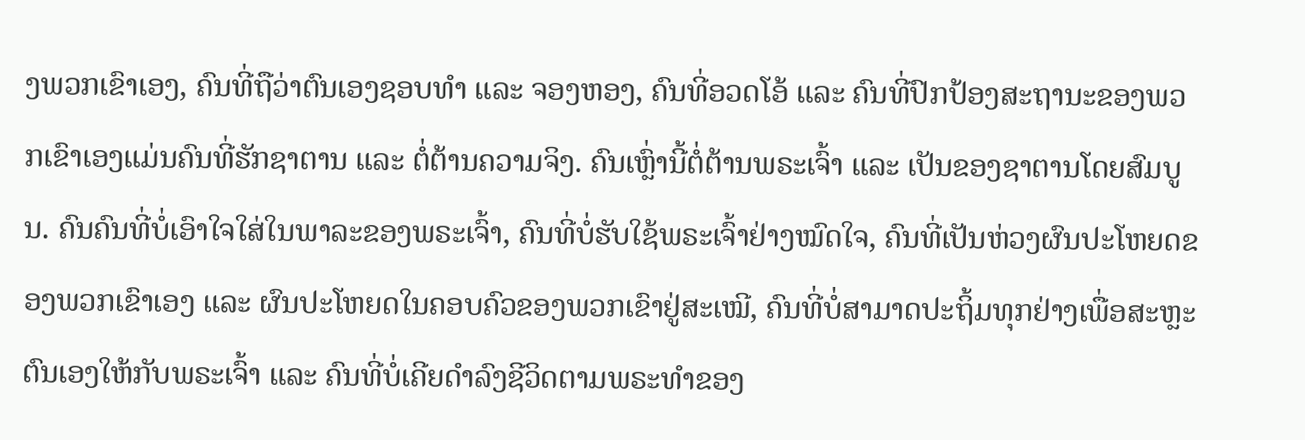ງພວກເຂົາເອງ, ຄົນທີ່ຖືວ່າຕົນເອງຊອບທຳ ແລະ ຈອງຫອງ, ຄົນທີ່ອວດໂອ້ ແລະ ຄົນທີ່ປົກປ້ອງສະຖານະຂອງພວກເຂົາເອງແມ່ນຄົນທີ່ຮັກຊາຕານ ແລະ ຕໍ່ຕ້ານຄວາມຈິງ. ຄົນເຫຼົ່ານີ້ຕໍ່ຕ້ານພຣະເຈົ້າ ແລະ ເປັນຂອງຊາຕານໂດຍສົມບູນ. ຄົນຄົນທີ່ບໍ່ເອົາໃຈໃສ່ໃນພາລະຂອງພຣະເຈົ້າ, ຄົນທີ່ບໍ່ຮັບໃຊ້ພຣະເຈົ້າຢ່າງໝົດໃຈ, ຄົນທີ່ເປັນຫ່ວງຜົນປະໂຫຍດຂອງພວກເຂົາເອງ ແລະ ຜົນປະໂຫຍດໃນຄອບຄົວຂອງພວກເຂົາຢູ່ສະເໝີ, ຄົນທີ່ບໍ່ສາມາດປະຖິ້ມທຸກຢ່າງເພື່ອສະຫຼະຕົນເອງໃຫ້ກັບພຣະເຈົ້າ ແລະ ຄົນທີ່ບໍ່ເຄີຍດໍາລົງຊີວິດຕາມພຣະທໍາຂອງ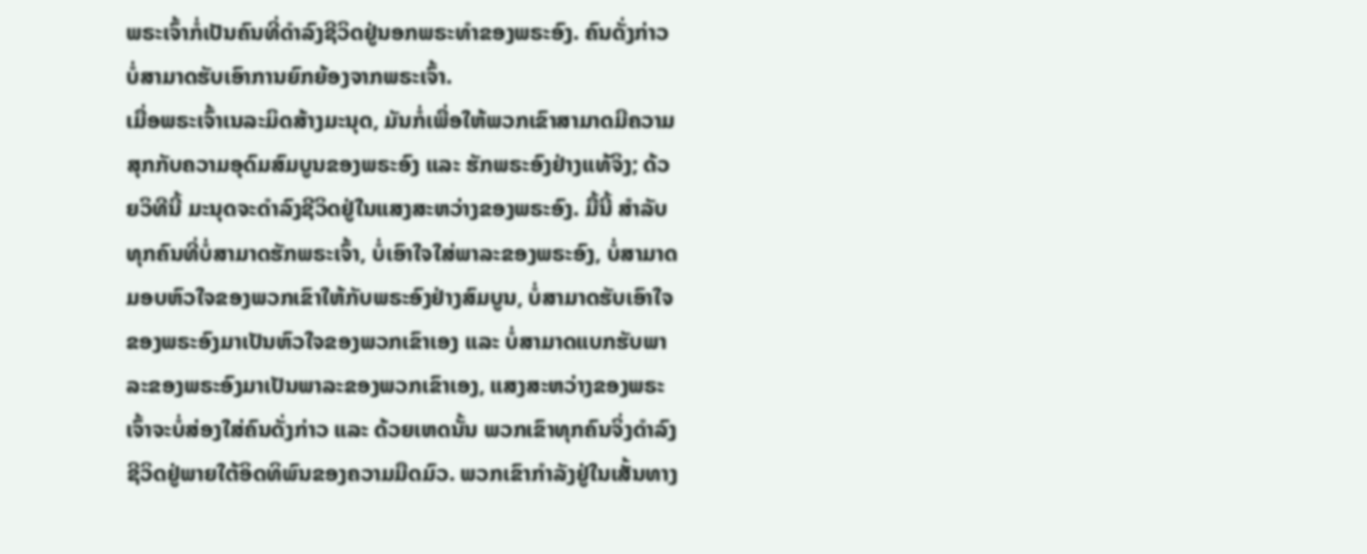ພຣະເຈົ້າກໍ່ເປັນຄົນທີ່ດໍາລົງຊີວິດຢູ່ນອກພຣະທໍາຂອງພຣະອົງ. ຄົນດັ່ງກ່າວບໍ່ສາມາດຮັບເອົາການຍົກຍ້ອງຈາກພຣະເຈົ້າ.
ເມື່ອພຣະເຈົ້າເນລະມິດສ້າງມະນຸດ, ມັນກໍ່ເພື່ອໃຫ້ພວກເຂົາສາມາດມີຄວາມສຸກກັບຄວາມອຸດົມສົມບູນຂອງພຣະອົງ ແລະ ຮັກພຣະອົງຢ່າງແທ້ຈິງ; ດ້ວຍວິທີນີ້ ມະນຸດຈະດໍາລົງຊີວິດຢູ່ໃນແສງສະຫວ່າງຂອງພຣະອົງ. ມື້ນີ້ ສຳລັບທຸກຄົນທີ່ບໍ່ສາມາດຮັກພຣະເຈົ້າ, ບໍ່ເອົາໃຈໃສ່ພາລະຂອງພຣະອົງ, ບໍ່ສາມາດມອບຫົວໃຈຂອງພວກເຂົາໃຫ້ກັບພຣະອົງຢ່າງສົມບູນ, ບໍ່ສາມາດຮັບເອົາໃຈຂອງພຣະອົງມາເປັນຫົວໃຈຂອງພວກເຂົາເອງ ແລະ ບໍ່ສາມາດແບກຮັບພາລະຂອງພຣະອົງມາເປັນພາລະຂອງພວກເຂົາເອງ, ແສງສະຫວ່າງຂອງພຣະເຈົ້າຈະບໍ່ສ່ອງໃສ່ຄົນດັ່ງກ່າວ ແລະ ດ້ວຍເຫດນັ້ນ ພວກເຂົາທຸກຄົນຈິ່ງດໍາລົງຊີວິດຢູ່ພາຍໃຕ້ອິດທິພົນຂອງຄວາມມືດມົວ. ພວກເຂົາກໍາລັງຢູ່ໃນເສັ້ນທາງ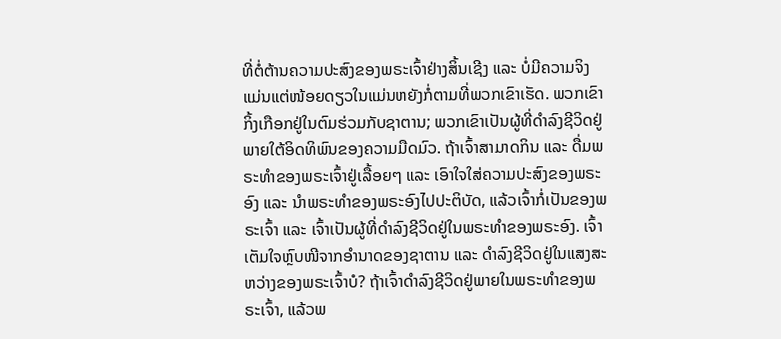ທີ່ຕໍ່ຕ້ານຄວາມປະສົງຂອງພຣະເຈົ້າຢ່າງສິ້ນເຊີງ ແລະ ບໍ່ມີຄວາມຈິງແມ່ນແຕ່ໜ້ອຍດຽວໃນແມ່ນຫຍັງກໍ່ຕາມທີ່ພວກເຂົາເຮັດ. ພວກເຂົາກິ້ງເກືອກຢູ່ໃນຕົມຮ່ວມກັບຊາຕານ; ພວກເຂົາເປັນຜູ້ທີ່ດໍາລົງຊີວິດຢູ່ພາຍໃຕ້ອິດທິພົນຂອງຄວາມມືດມົວ. ຖ້າເຈົ້າສາມາດກິນ ແລະ ດື່ມພຣະທໍາຂອງພຣະເຈົ້າຢູ່ເລື້ອຍໆ ແລະ ເອົາໃຈໃສ່ຄວາມປະສົງຂອງພຣະອົງ ແລະ ນໍາພຣະທໍາຂອງພຣະອົງໄປປະຕິບັດ, ແລ້ວເຈົ້າກໍ່ເປັນຂອງພຣະເຈົ້າ ແລະ ເຈົ້າເປັນຜູ້ທີ່ດໍາລົງຊີວິດຢູ່ໃນພຣະທໍາຂອງພຣະອົງ. ເຈົ້າເຕັມໃຈຫຼົບໜີຈາກອຳນາດຂອງຊາຕານ ແລະ ດໍາລົງຊີວິດຢູ່ໃນແສງສະຫວ່າງຂອງພຣະເຈົ້າບໍ? ຖ້າເຈົ້າດໍາລົງຊີວິດຢູ່ພາຍໃນພຣະທໍາຂອງພຣະເຈົ້າ, ແລ້ວພ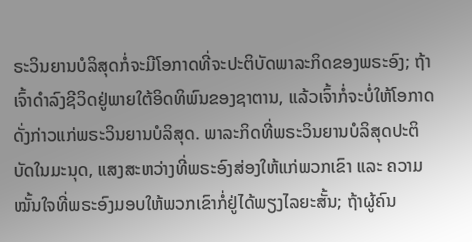ຣະວິນຍານບໍລິສຸດກໍ່ຈະມີໂອກາດທີ່ຈະປະຕິບັດພາລະກິດຂອງພຣະອົງ; ຖ້າເຈົ້າດໍາລົງຊີວິດຢູ່ພາຍໃຕ້ອິດທິພົນຂອງຊາຕານ, ແລ້ວເຈົ້າກໍ່ຈະບໍ່ໃຫ້ໂອກາດດັ່ງກ່າວແກ່ພຣະວິນຍານບໍລິສຸດ. ພາລະກິດທີ່ພຣະວິນຍານບໍລິສຸດປະຕິບັດໃນມະນຸດ, ແສງສະຫວ່າງທີ່ພຣະອົງສ່ອງໃຫ້ແກ່ພວກເຂົາ ແລະ ຄວາມໝັ້ນໃຈທີ່ພຣະອົງມອບໃຫ້ພວກເຂົາກໍ່ຢູ່ໄດ້ພຽງໄລຍະສັ້ນ; ຖ້າຜູ້ຄົນ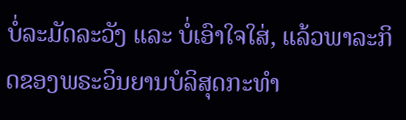ບໍ່ລະມັດລະວັງ ແລະ ບໍ່ເອົາໃຈໃສ່, ແລ້ວພາລະກິດຂອງພຣະວິນຍານບໍລິສຸດກະທໍາ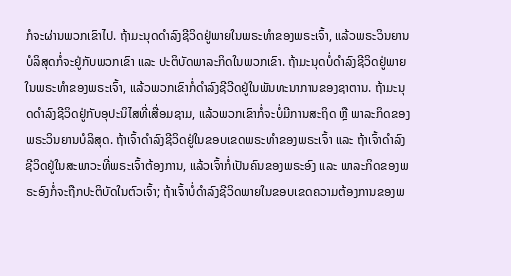ກໍຈະຜ່ານພວກເຂົາໄປ. ຖ້າມະນຸດດໍາລົງຊີວິດຢູ່ພາຍໃນພຣະທໍາຂອງພຣະເຈົ້າ, ແລ້ວພຣະວິນຍານບໍລິສຸດກໍ່ຈະຢູ່ກັບພວກເຂົາ ແລະ ປະຕິບັດພາລະກິດໃນພວກເຂົາ. ຖ້າມະນຸດບໍ່ດໍາລົງຊີວິດຢູ່ພາຍໃນພຣະທໍາຂອງພຣະເຈົ້າ, ແລ້ວພວກເຂົາກໍ່ດຳລົງຊີວີດຢູ່ໃນພັນທະນາການຂອງຊາຕານ. ຖ້າມະນຸດດຳລົງຊີວິດຢູ່ກັບອຸປະນິໄສທີ່ເສື່ອມຊາມ, ແລ້ວພວກເຂົາກໍ່ຈະບໍ່ມີການສະຖິດ ຫຼື ພາລະກິດຂອງພຣະວິນຍານບໍລິສຸດ. ຖ້າເຈົ້າດໍາລົງຊີວິດຢູ່ໃນຂອບເຂດພຣະທໍາຂອງພຣະເຈົ້າ ແລະ ຖ້າເຈົ້າດໍາລົງຊີວິດຢູ່ໃນສະພາວະທີ່ພຣະເຈົ້າຕ້ອງການ, ແລ້ວເຈົ້າກໍ່ເປັນຄົນຂອງພຣະອົງ ແລະ ພາລະກິດຂອງພຣະອົງກໍ່ຈະຖືກປະຕິບັດໃນຕົວເຈົ້າ; ຖ້າເຈົ້າບໍ່ດໍາລົງຊີວິດພາຍໃນຂອບເຂດຄວາມຕ້ອງການຂອງພ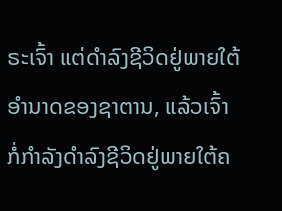ຣະເຈົ້າ ແຕ່ດໍາລົງຊີວິດຢູ່ພາຍໃຕ້ອຳນາດຂອງຊາຕານ, ແລ້ວເຈົ້າກໍ່ກຳລັງດໍາລົງຊີວິດຢູ່ພາຍໃຕ້ຄ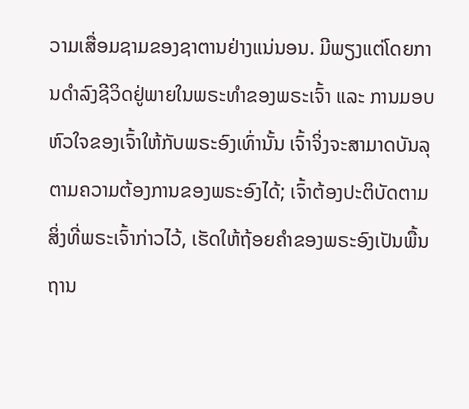ວາມເສື່ອມຊາມຂອງຊາຕານຢ່າງແນ່ນອນ. ມີພຽງແຕ່ໂດຍການດໍາລົງຊີວິດຢູ່ພາຍໃນພຣະທໍາຂອງພຣະເຈົ້າ ແລະ ການມອບຫົວໃຈຂອງເຈົ້າໃຫ້ກັບພຣະອົງເທົ່ານັ້ນ ເຈົ້າຈິ່ງຈະສາມາດບັນລຸຕາມຄວາມຕ້ອງການຂອງພຣະອົງໄດ້; ເຈົ້າຕ້ອງປະຕິບັດຕາມສິ່ງທີ່ພຣະເຈົ້າກ່າວໄວ້, ເຮັດໃຫ້ຖ້ອຍຄຳຂອງພຣະອົງເປັນພື້ນຖານ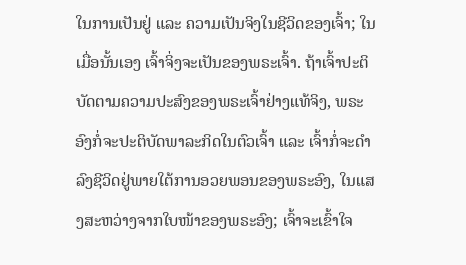ໃນການເປັນຢູ່ ແລະ ຄວາມເປັນຈິງໃນຊີວິດຂອງເຈົ້າ; ໃນເມື່ອນັ້ນເອງ ເຈົ້າຈິ່ງຈະເປັນຂອງພຣະເຈົ້າ. ຖ້າເຈົ້າປະຕິບັດຕາມຄວາມປະສົງຂອງພຣະເຈົ້າຢ່າງແທ້ຈິງ, ພຣະອົງກໍ່ຈະປະຕິບັດພາລະກິດໃນຕົວເຈົ້າ ແລະ ເຈົ້າກໍ່ຈະດໍາລົງຊີວິດຢູ່ພາຍໃຕ້ການອວຍພອນຂອງພຣະອົງ, ໃນແສງສະຫວ່າງຈາກໃບໜ້າຂອງພຣະອົງ; ເຈົ້າຈະເຂົ້າໃຈ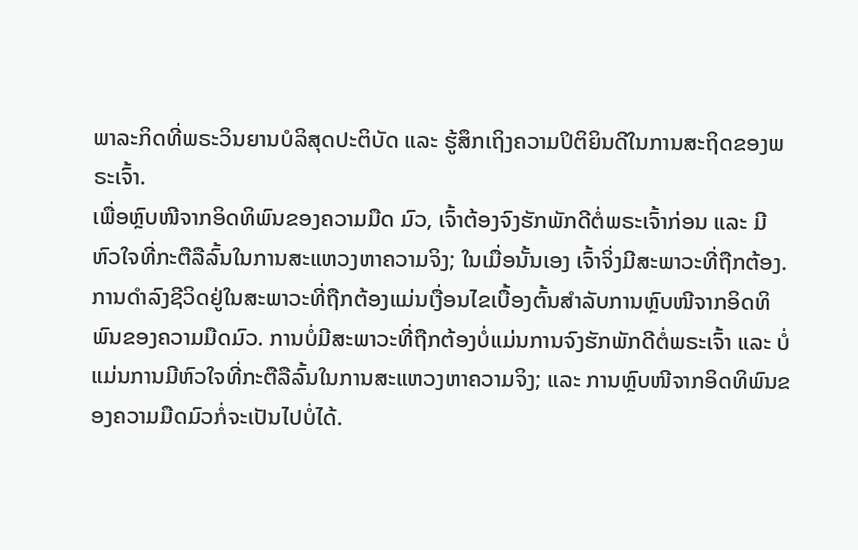ພາລະກິດທີ່ພຣະວິນຍານບໍລິສຸດປະຕິບັດ ແລະ ຮູ້ສຶກເຖິງຄວາມປິຕິຍິນດີໃນການສະຖິດຂອງພຣະເຈົ້າ.
ເພື່ອຫຼົບໜີຈາກອິດທິພົນຂອງຄວາມມືດ ມົວ, ເຈົ້າຕ້ອງຈົງຮັກພັກດີຕໍ່ພຣະເຈົ້າກ່ອນ ແລະ ມີຫົວໃຈທີ່ກະຕືລືລົ້ນໃນການສະແຫວງຫາຄວາມຈິງ; ໃນເມື່ອນັ້ນເອງ ເຈົ້າຈິ່ງມີສະພາວະທີ່ຖືກຕ້ອງ. ການດໍາລົງຊີວິດຢູ່ໃນສະພາວະທີ່ຖືກຕ້ອງແມ່ນເງື່ອນໄຂເບື້ອງຕົ້ນສໍາລັບການຫຼົບໜີຈາກອິດທິພົນຂອງຄວາມມືດມົວ. ການບໍ່ມີສະພາວະທີ່ຖືກຕ້ອງບໍ່ແມ່ນການຈົງຮັກພັກດີຕໍ່ພຣະເຈົ້າ ແລະ ບໍ່ແມ່ນການມີຫົວໃຈທີ່ກະຕືລືລົ້ນໃນການສະແຫວງຫາຄວາມຈິງ; ແລະ ການຫຼົບໜີຈາກອິດທິພົນຂອງຄວາມມືດມົວກໍ່ຈະເປັນໄປບໍ່ໄດ້.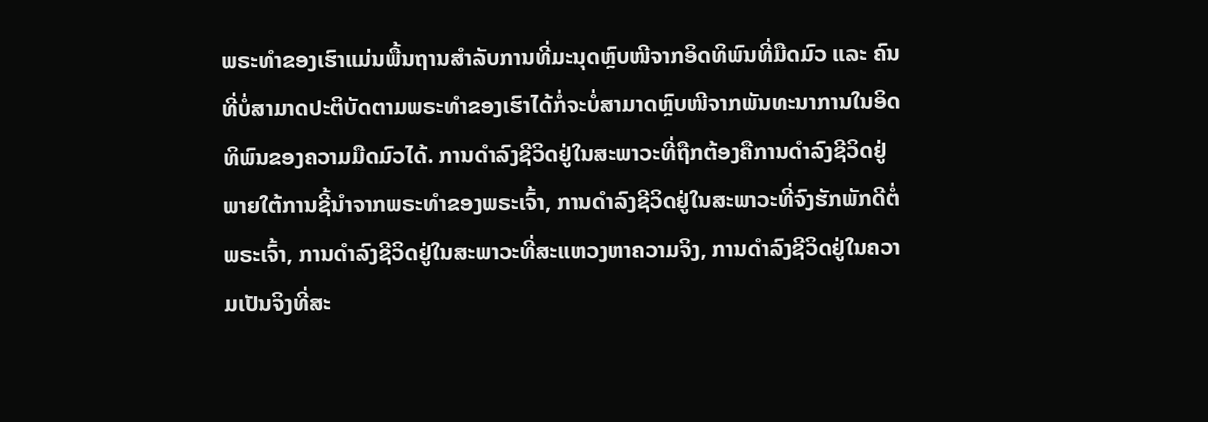ພຣະທຳຂອງເຮົາແມ່ນພື້ນຖານສຳລັບການທີ່ມະນຸດຫຼົບໜີຈາກອິດທິພົນທີ່ມືດມົວ ແລະ ຄົນທີ່ບໍ່ສາມາດປະຕິບັດຕາມພຣະທໍາຂອງເຮົາໄດ້ກໍ່ຈະບໍ່ສາມາດຫຼົບໜີຈາກພັນທະນາການໃນອິດທິພົນຂອງຄວາມມືດມົວໄດ້. ການດໍາລົງຊີວິດຢູ່ໃນສະພາວະທີ່ຖືກຕ້ອງຄືການດໍາລົງຊີວິດຢູ່ພາຍໃຕ້ການຊີ້ນໍາຈາກພຣະທໍາຂອງພຣະເຈົ້າ, ການດໍາລົງຊີວິດຢູ່ໃນສະພາວະທີ່ຈົງຮັກພັກດີຕໍ່ພຣະເຈົ້າ, ການດໍາລົງຊີວິດຢູ່ໃນສະພາວະທີ່ສະແຫວງຫາຄວາມຈິງ, ການດໍາລົງຊີວິດຢູ່ໃນຄວາມເປັນຈິງທີ່ສະ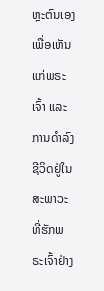ຫຼະຕົນເອງເພື່ອເຫັນແກ່ພຣະເຈົ້າ ແລະ ການດໍາລົງຊີວິດຢູ່ໃນສະພາວະທີ່ຮັກພຣະເຈົ້າຢ່າງ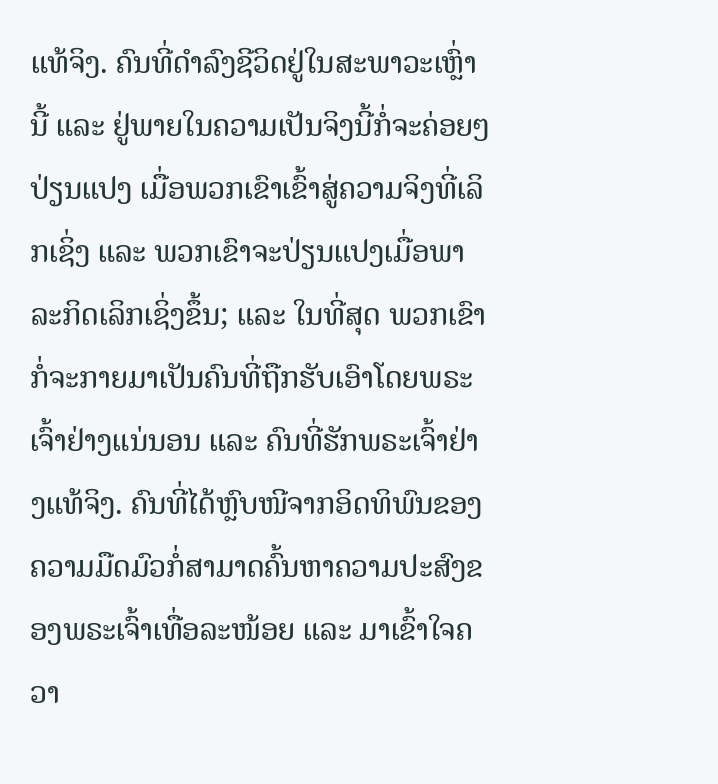ແທ້ຈິງ. ຄົນທີ່ດໍາລົງຊີວິດຢູ່ໃນສະພາວະເຫຼົ່ານີ້ ແລະ ຢູ່ພາຍໃນຄວາມເປັນຈິງນີ້ກໍ່ຈະຄ່ອຍໆປ່ຽນແປງ ເມື່ອພວກເຂົາເຂົ້າສູ່ຄວາມຈິງທີ່ເລິກເຊິ່ງ ແລະ ພວກເຂົາຈະປ່ຽນແປງເມື່ອພາລະກິດເລິກເຊິ່ງຂຶ້ນ; ແລະ ໃນທີ່ສຸດ ພວກເຂົາກໍ່ຈະກາຍມາເປັນຄົນທີ່ຖືກຮັບເອົາໂດຍພຣະເຈົ້າຢ່າງແນ່ນອນ ແລະ ຄົນທີ່ຮັກພຣະເຈົ້າຢ່າງແທ້ຈິງ. ຄົນທີ່ໄດ້ຫຼົບໜີຈາກອິດທິພົນຂອງຄວາມມືດມົວກໍ່ສາມາດຄົ້ນຫາຄວາມປະສົງຂອງພຣະເຈົ້າເທື່ອລະໜ້ອຍ ແລະ ມາເຂົ້າໃຈຄວາ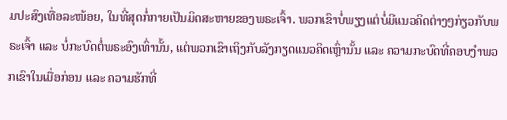ມປະສົງເທື່ອລະໜ້ອຍ, ໃນທີ່ສຸດກໍ່ກາຍເປັນມິດສະຫາຍຂອງພຣະເຈົ້າ. ພວກເຂົາບໍ່ພຽງແຕ່ບໍ່ມີແນວຄິດຕ່າງໆກ່ຽວກັບພຣະເຈົ້າ ແລະ ບໍ່ກະບົດຕໍ່ພຣະອົງເທົ່ານັ້ນ, ແຕ່ພວກເຂົາເຖິງກັບລັງກຽດແນວຄິດເຫຼົ່ານັ້ນ ແລະ ຄວາມກະບົດທີ່ຄອບງຳພວກເຂົາໃນເມື່ອກ່ອນ ແລະ ຄວາມຮັກທີ່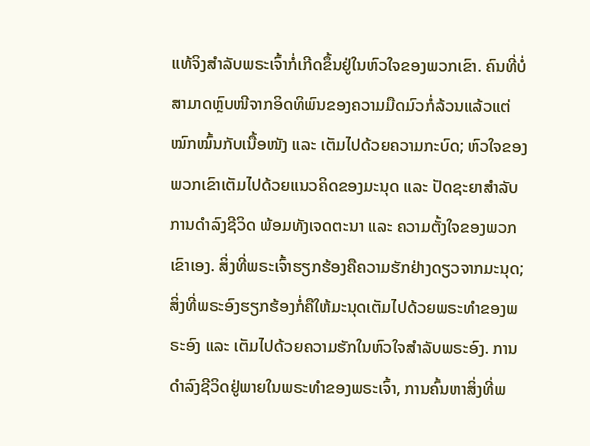ແທ້ຈິງສໍາລັບພຣະເຈົ້າກໍ່ເກີດຂຶ້ນຢູ່ໃນຫົວໃຈຂອງພວກເຂົາ. ຄົນທີ່ບໍ່ສາມາດຫຼົບໜີຈາກອິດທິພົນຂອງຄວາມມືດມົວກໍ່ລ້ວນແລ້ວແຕ່ໝົກໝົ້ນກັບເນື້ອໜັງ ແລະ ເຕັມໄປດ້ວຍຄວາມກະບົດ; ຫົວໃຈຂອງພວກເຂົາເຕັມໄປດ້ວຍແນວຄິດຂອງມະນຸດ ແລະ ປັດຊະຍາສຳລັບການດຳລົງຊີວິດ ພ້ອມທັງເຈດຕະນາ ແລະ ຄວາມຕັ້ງໃຈຂອງພວກເຂົາເອງ. ສິ່ງທີ່ພຣະເຈົ້າຮຽກຮ້ອງຄືຄວາມຮັກຢ່າງດຽວຈາກມະນຸດ; ສິ່ງທີ່ພຣະອົງຮຽກຮ້ອງກໍ່ຄືໃຫ້ມະນຸດເຕັມໄປດ້ວຍພຣະທໍາຂອງພຣະອົງ ແລະ ເຕັມໄປດ້ວຍຄວາມຮັກໃນຫົວໃຈສຳລັບພຣະອົງ. ການດໍາລົງຊີວິດຢູ່ພາຍໃນພຣະທໍາຂອງພຣະເຈົ້າ, ການຄົ້ນຫາສິ່ງທີ່ພ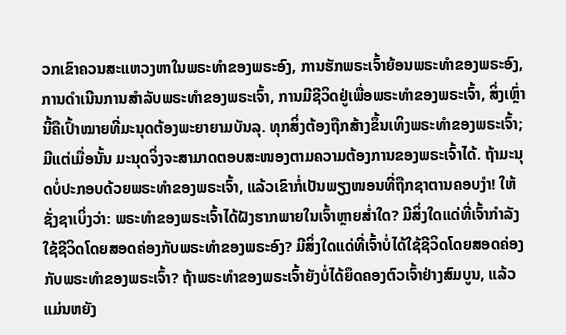ວກເຂົາຄວນສະແຫວງຫາໃນພຣະທໍາຂອງພຣະອົງ, ການຮັກພຣະເຈົ້າຍ້ອນພຣະທໍາຂອງພຣະອົງ, ການດຳເນີນການສຳລັບພຣະທໍາຂອງພຣະເຈົ້າ, ການມີຊີວິດຢູ່ເພື່ອພຣະທໍາຂອງພຣະເຈົ້າ, ສິ່ງເຫຼົ່ານີ້ຄືເປົ້າໝາຍທີ່ມະນຸດຕ້ອງພະຍາຍາມບັນລຸ. ທຸກສິ່ງຕ້ອງຖືກສ້າງຂຶ້ນເທິງພຣະທໍາຂອງພຣະເຈົ້າ; ມີແຕ່ເມື່ອນັ້ນ ມະນຸດຈິ່ງຈະສາມາດຕອບສະໜອງຕາມຄວາມຕ້ອງການຂອງພຣະເຈົ້າໄດ້. ຖ້າມະນຸດບໍ່ປະກອບດ້ວຍພຣະທໍາຂອງພຣະເຈົ້າ, ແລ້ວເຂົາກໍ່ເປັນພຽງໜອນທີ່ຖືກຊາຕານຄອບງຳ! ໃຫ້ຊັ່ງຊາເບິ່ງວ່າ: ພຣະທໍາຂອງພຣະເຈົ້າໄດ້ຝັງຮາກພາຍໃນເຈົ້າຫຼາຍສໍ່າໃດ? ມີສິ່ງໃດແດ່ທີ່ເຈົ້າກໍາລັງໃຊ້ຊີວິດໂດຍສອດຄ່ອງກັບພຣະທໍາຂອງພຣະອົງ? ມີສິ່ງໃດແດ່ທີ່ເຈົ້າບໍ່ໄດ້ໃຊ້ຊີວິດໂດຍສອດຄ່ອງກັບພຣະທໍາຂອງພຣະເຈົ້າ? ຖ້າພຣະທຳຂອງພຣະເຈົ້າຍັງບໍ່ໄດ້ຍຶດຄອງຕົວເຈົ້າຢ່າງສົມບູນ, ແລ້ວແມ່ນຫຍັງ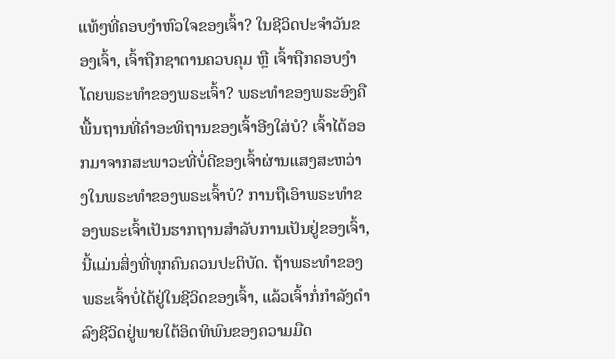ແທ້ໆທີ່ຄອບງຳຫົວໃຈຂອງເຈົ້າ? ໃນຊີວິດປະຈໍາວັນຂອງເຈົ້າ, ເຈົ້າຖືກຊາຕານຄວບຄຸມ ຫຼື ເຈົ້າຖືກຄອບງຳໂດຍພຣະທຳຂອງພຣະເຈົ້າ? ພຣະທຳຂອງພຣະອົງຄືພື້ນຖານທີ່ຄໍາອະທິຖານຂອງເຈົ້າອີງໃສ່ບໍ? ເຈົ້າໄດ້ອອກມາຈາກສະພາວະທີ່ບໍ່ດີຂອງເຈົ້າຜ່ານແສງສະຫວ່າງໃນພຣະທໍາຂອງພຣະເຈົ້າບໍ? ການຖືເອົາພຣະທໍາຂອງພຣະເຈົ້າເປັນຮາກຖານສຳລັບການເປັນຢູ່ຂອງເຈົ້າ, ນີ້ແມ່ນສິ່ງທີ່ທຸກຄົນຄວນປະຕິບັດ. ຖ້າພຣະທໍາຂອງພຣະເຈົ້າບໍ່ໄດ້ຢູ່ໃນຊີວິດຂອງເຈົ້າ, ແລ້ວເຈົ້າກໍ່ກໍາລັງດໍາລົງຊີວິດຢູ່ພາຍໃຕ້ອິດທິພົນຂອງຄວາມມືດ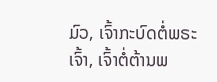ມົວ, ເຈົ້າກະບົດຕໍ່ພຣະເຈົ້າ, ເຈົ້າຕໍ່ຕ້ານພ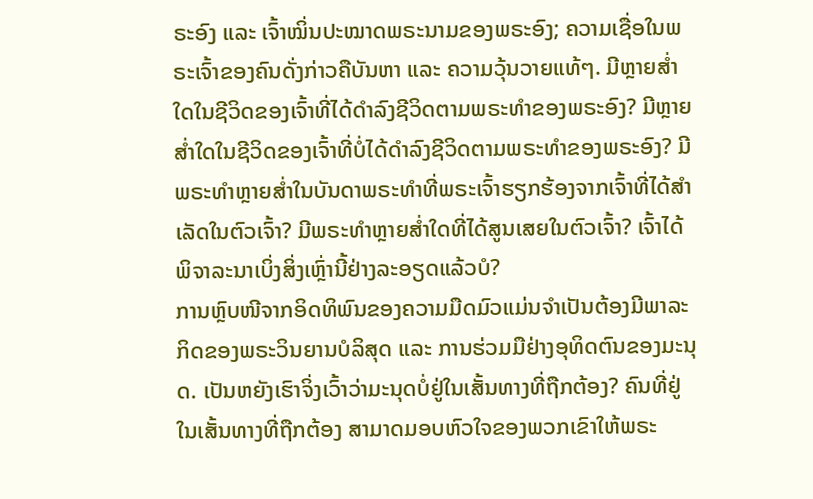ຣະອົງ ແລະ ເຈົ້າໝິ່ນປະໝາດພຣະນາມຂອງພຣະອົງ; ຄວາມເຊື່ອໃນພຣະເຈົ້າຂອງຄົນດັ່ງກ່າວຄືບັນຫາ ແລະ ຄວາມວຸ້ນວາຍແທ້ໆ. ມີຫຼາຍສໍ່າໃດໃນຊີວິດຂອງເຈົ້າທີ່ໄດ້ດໍາລົງຊີວິດຕາມພຣະທໍາຂອງພຣະອົງ? ມີຫຼາຍສໍ່າໃດໃນຊີວິດຂອງເຈົ້າທີ່ບໍ່ໄດ້ດຳລົງຊີວິດຕາມພຣະທໍາຂອງພຣະອົງ? ມີພຣະທຳຫຼາຍສໍ່າໃນບັນດາພຣະທຳທີ່ພຣະເຈົ້າຮຽກຮ້ອງຈາກເຈົ້າທີ່ໄດ້ສໍາເລັດໃນຕົວເຈົ້າ? ມີພຣະທໍາຫຼາຍສໍ່າໃດທີ່ໄດ້ສູນເສຍໃນຕົວເຈົ້າ? ເຈົ້າໄດ້ພິຈາລະນາເບິ່ງສິ່ງເຫຼົ່ານີ້ຢ່າງລະອຽດແລ້ວບໍ?
ການຫຼົບໜີຈາກອິດທິພົນຂອງຄວາມມືດມົວແມ່ນຈຳເປັນຕ້ອງມີພາລະກິດຂອງພຣະວິນຍານບໍລິສຸດ ແລະ ການຮ່ວມມືຢ່າງອຸທິດຕົນຂອງມະນຸດ. ເປັນຫຍັງເຮົາຈິ່ງເວົ້າວ່າມະນຸດບໍ່ຢູ່ໃນເສັ້ນທາງທີ່ຖືກຕ້ອງ? ຄົນທີ່ຢູ່ໃນເສັ້ນທາງທີ່ຖືກຕ້ອງ ສາມາດມອບຫົວໃຈຂອງພວກເຂົາໃຫ້ພຣະ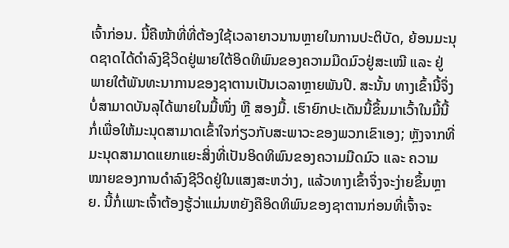ເຈົ້າກ່ອນ. ນີ້ຄືໜ້າທີ່ທີ່ຕ້ອງໃຊ້ເວລາຍາວນານຫຼາຍໃນການປະຕິບັດ, ຍ້ອນມະນຸດຊາດໄດ້ດໍາລົງຊີວິດຢູ່ພາຍໃຕ້ອິດທິພົນຂອງຄວາມມືດມົວຢູ່ສະເໝີ ແລະ ຢູ່ພາຍໃຕ້ພັນທະນາການຂອງຊາຕານເປັນເວລາຫຼາຍພັນປີ. ສະນັ້ນ ທາງເຂົ້ານີ້ຈຶ່ງບໍ່ສາມາດບັນລຸໄດ້ພາຍໃນມື້ໜຶ່ງ ຫຼື ສອງມື້. ເຮົາຍົກປະເດັນນີ້ຂຶ້ນມາເວົ້າໃນມື້ນີ້ກໍ່ເພື່ອໃຫ້ມະນຸດສາມາດເຂົ້າໃຈກ່ຽວກັບສະພາວະຂອງພວກເຂົາເອງ; ຫຼັງຈາກທີ່ມະນຸດສາມາດແຍກແຍະສິ່ງທີ່ເປັນອິດທິພົນຂອງຄວາມມືດມົວ ແລະ ຄວາມໝາຍຂອງການດໍາລົງຊີວິດຢູ່ໃນແສງສະຫວ່າງ, ແລ້ວທາງເຂົ້າຈຶ່ງຈະງ່າຍຂຶ້ນຫຼາຍ. ນີ້ກໍ່ເພາະເຈົ້າຕ້ອງຮູ້ວ່າແມ່ນຫຍັງຄືອິດທິພົນຂອງຊາຕານກ່ອນທີ່ເຈົ້າຈະ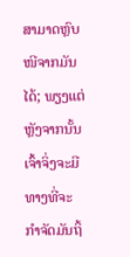ສາມາດຫຼົບໜີຈາກມັນໄດ້; ພຽງແຕ່ຫຼັງຈາກນັ້ນ ເຈົ້າຈິ່ງຈະມີທາງທີ່ຈະກຳຈັດມັນຖິ້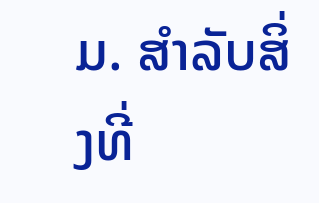ມ. ສໍາລັບສິ່ງທີ່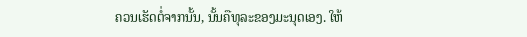ຄວນເຮັດຕໍ່ຈາກນັ້ນ, ນັ້ນຄືທຸລະຂອງມະນຸດເອງ. ໃຫ້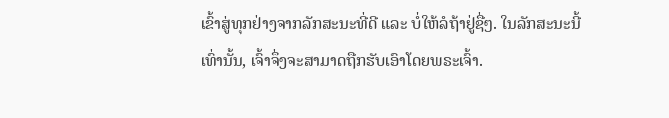ເຂົ້າສູ່ທຸກຢ່າງຈາກລັກສະນະທີ່ດີ ແລະ ບໍ່ໃຫ້ລໍຖ້າຢູ່ຊື່ໆ. ໃນລັກສະນະນີ້ເທົ່ານັ້ນ, ເຈົ້າຈຶ່ງຈະສາມາດຖືກຮັບເອົາໂດຍພຣະເຈົ້າ.